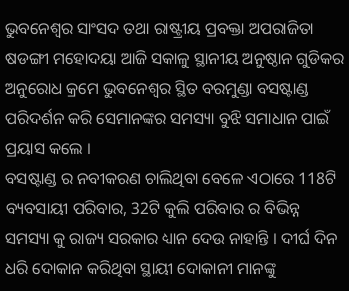ଭୁବନେଶ୍ୱର ସାଂସଦ ତଥା ରାଷ୍ଟ୍ରୀୟ ପ୍ରବକ୍ତା ଅପରାଜିତା ଷଡଙ୍ଗୀ ମହୋଦୟା ଆଜି ସକାଳୁ ସ୍ଥାନୀୟ ଅନୁଷ୍ଠାନ ଗୁଡିକର ଅନୁରୋଧ କ୍ରମେ ଭୁବନେଶ୍ୱର ସ୍ଥିତ ବରମୁଣ୍ଡା ବସଷ୍ଟାଣ୍ଡ ପରିଦର୍ଶନ କରି ସେମାନଙ୍କର ସମସ୍ୟା ବୁଝି ସମାଧାନ ପାଇଁ ପ୍ରୟାସ କଲେ ।
ବସଷ୍ଟାଣ୍ଡ ର ନବୀକରଣ ଚାଲିଥିବା ବେଳେ ଏଠାରେ 118ଟି ବ୍ୟବସାୟୀ ପରିବାର, 32ଟି କୁଲି ପରିବାର ର ବିଭିନ୍ନ ସମସ୍ୟା କୁ ରାଜ୍ୟ ସରକାର ଧ୍ୟାନ ଦେଉ ନାହାନ୍ତି । ଦୀର୍ଘ ଦିନ ଧରି ଦୋକାନ କରିଥିବା ସ୍ଥାୟୀ ଦୋକାନୀ ମାନଙ୍କୁ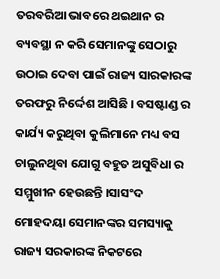ତରବରିଆ ଭାବରେ ଥଇଥାନ ର ବ୍ୟବସ୍ଥା ନ କରି ସେମାନଙ୍କୁ ସେଠାରୁ ଉଠାଇ ଦେବା ପାଇଁ ରାଜ୍ୟ ସାରକାରଙ୍କ ତରଫରୁ ନିର୍ଦ୍ଦେଶ ଆସିଛି । ବସଷ୍ଟାଣ୍ଡ ର କାର୍ଯ୍ୟ କରୁଥିବା କୁଲିମାନେ ମଧ୍ୟ ବସ ଚାଲୁନଥିବା ଯୋଗୁ ବହୁତ ଅସୁବିଧା ର ସମ୍ମୁଖୀନ ହେଉଛନ୍ତି ।ସାସଂଦ ମୋହଦୟା ସେମାନଙ୍କର ସମସ୍ୟାକୁ ରାଜ୍ୟ ସରକାରଙ୍କ ନିକଟରେ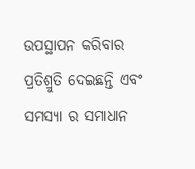ଉପସ୍ଥାପନ କରିବାର ପ୍ରତିଶ୍ରୁତି ଦେଇଛନ୍ତି ଏବଂ ସମସ୍ୟା ର ସମାଧାନ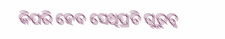କିପରି ହେବ ସେଥିପ୍ରତି ଗୁରୁତ୍ୱ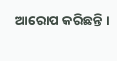ଆରୋପ କରିଛନ୍ତି ।